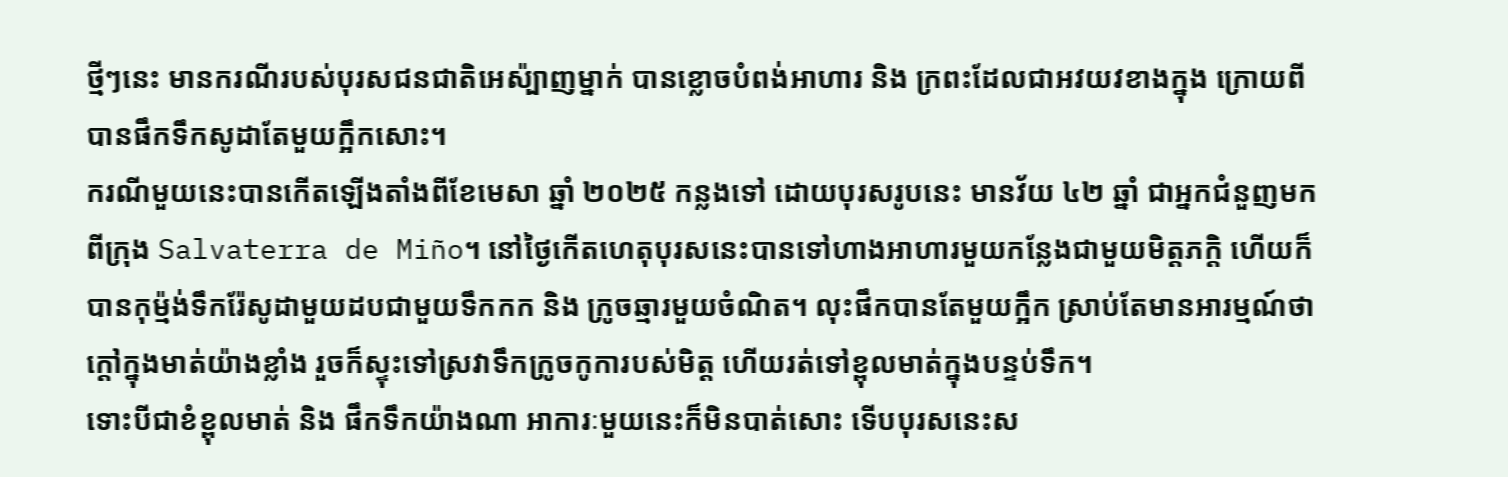ថ្មីៗនេះ មានករណីរបស់បុរសជនជាតិអេស៉្បាញម្នាក់ បានខ្លោចបំពង់អាហារ និង ក្រពះដែលជាអវយវខាងក្នុង ក្រោយពីបានផឹកទឹកសូដាតែមួយក្អឹកសោះ។
ករណីមួយនេះបានកើតឡើងតាំងពីខែមេសា ឆ្នាំ ២០២៥ កន្លងទៅ ដោយបុរសរូបនេះ មានវ័យ ៤២ ឆ្នាំ ជាអ្នកជំនួញមកពីក្រុង Salvaterra de Miño។ នៅថ្ងៃកើតហេតុបុរសនេះបានទៅហាងអាហារមួយកន្លែងជាមួយមិត្តភក្តិ ហើយក៏បានកុម្ម៉ង់ទឹករ៉ែសូដាមួយដបជាមួយទឹកកក និង ក្រូចឆ្មារមួយចំណិត។ លុះផឹកបានតែមួយក្អឹក ស្រាប់តែមានអារម្មណ៍ថាក្តៅក្នុងមាត់យ៉ាងខ្លាំង រួចក៏ស្ទុះទៅស្រវាទឹកក្រូចកូការបស់មិត្ត ហើយរត់ទៅខ្ពុលមាត់ក្នុងបន្ទប់ទឹក។
ទោះបីជាខំខ្ពុលមាត់ និង ផឹកទឹកយ៉ាងណា អាការៈមួយនេះក៏មិនបាត់សោះ ទើបបុរសនេះស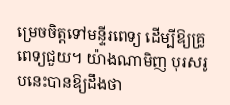ម្រេចចិត្តទៅមន្ទីរពេទ្យ ដើម្បីឱ្យគ្រូពេទ្យជួយ។ យ៉ាងណាមិញ បុរសរូបនេះបានឱ្យដឹងថា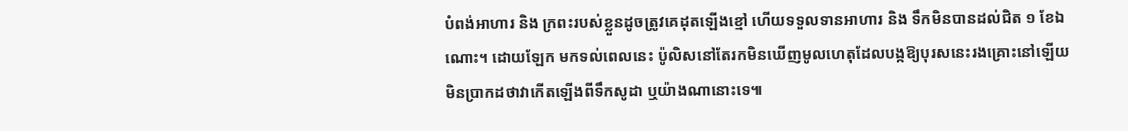បំពង់អាហារ និង ក្រពះរបស់ខ្លួនដូចត្រូវគេដុតឡើងខ្មៅ ហើយទទួលទានអាហារ និង ទឹកមិនបានដល់ជិត ១ ខែឯណោះ។ ដោយឡែក មកទល់ពេលនេះ ប៉ូលិសនៅតែរកមិនឃើញមូលហេតុដែលបង្កឱ្យបុរសនេះរងគ្រោះនៅឡើយ មិនប្រាកដថាវាកើតឡើងពីទឹកសូដា ឬយ៉ាងណានោះទេ៕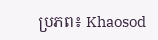ប្រភព៖ Khaosod